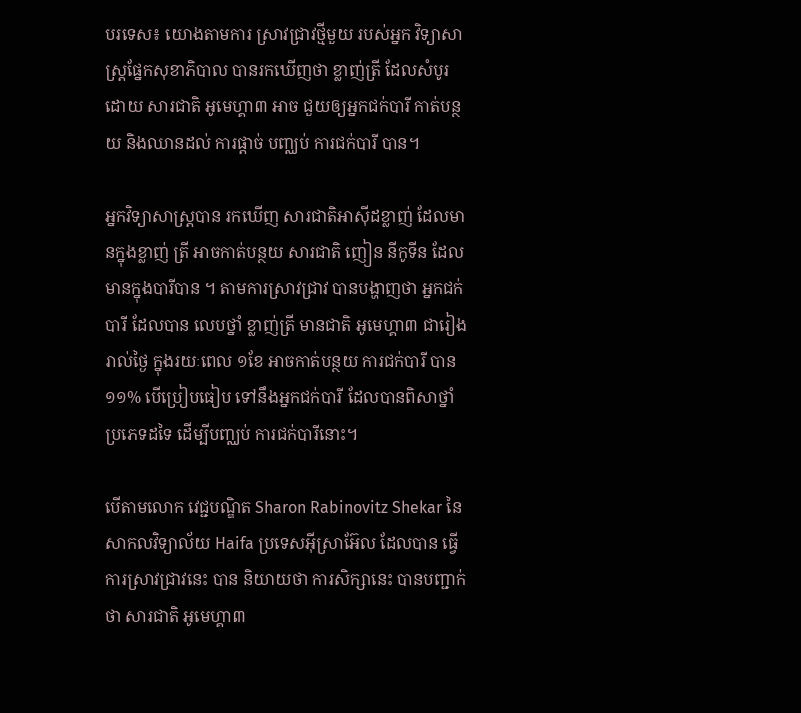បរទេស៖ យោងតាមការ ស្រាវជ្រាវថ្មីមួយ របស់អ្នក វិទ្យាសាស្ត្រផ្នែកសុខាភិបាល បានរកឃើញថា ខ្លាញ់ត្រី ដែលសំបូរដោយ សារជាតិ អូមេហ្គា៣ អាច ជួយឲ្យអ្នកជក់បារី កាត់បន្ថយ និងឈានដល់ ការផ្តាច់ បញ្ឈប់ ការជក់បារី បាន។

អ្នកវិទ្យាសាស្ត្របាន រកឃើញ សារជាតិអាស៊ីដខ្លាញ់ ដែលមានក្នុងខ្លាញ់ ត្រី អាចកាត់បន្ថយ សារជាតិ ញៀន នីកូទីន ដែលមានក្នុងបារីបាន ។ តាមការស្រាវជ្រាវ បានបង្ហាញថា អ្នកជក់បារី ដែលបាន លេបថ្នាំ ខ្លាញ់ត្រី មានជាតិ អូមេហ្គា៣ ជារៀងរាល់ថ្ងៃ ក្នុងរយៈពេល ១ខែ អាចកាត់បន្ថយ ការជក់បារី បាន ១១% បើប្រៀបធៀប ទៅនឹងអ្នកជក់បារី ដែលបានពិសាថ្នាំ ប្រភេទដទៃ ដើម្បីបញ្ឈប់ ការជក់បារីនោះ។

បើតាមលោក វេជ្ជបណ្ឌិត Sharon Rabinovitz Shekar នៃសាកលវិទ្យាល័យ Haifa ប្រទេសអ៊ីស្រាអ៊ែល ដែលបាន ធ្វើការស្រាវជ្រាវនេះ បាន និយាយថា ការសិក្សានេះ បានបញ្ជាក់ថា សារជាតិ អូមេហ្គា៣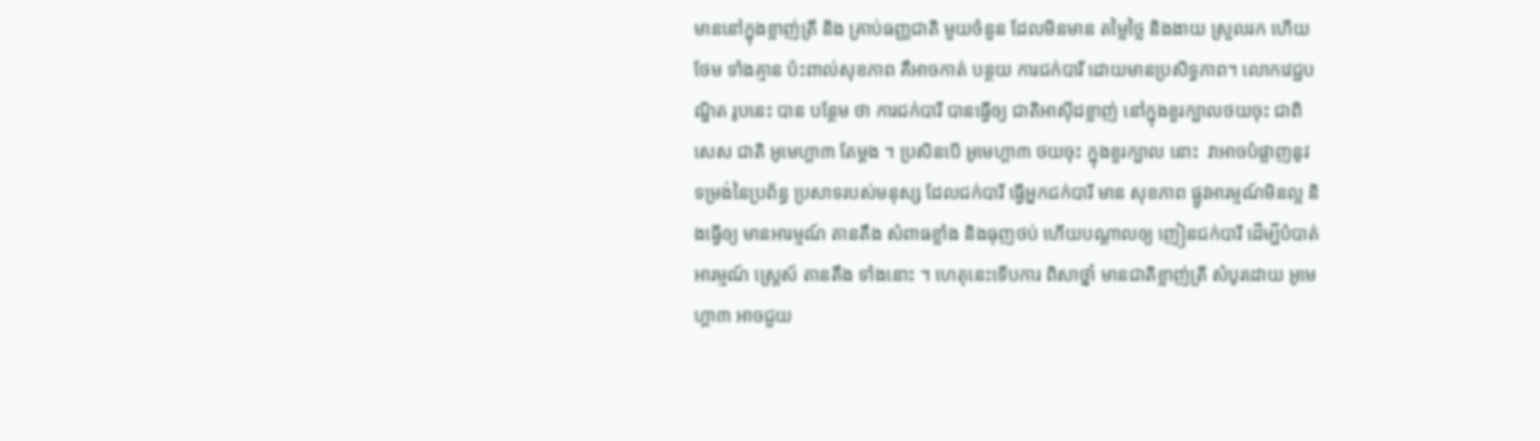មាននៅក្នុងខ្លាញ់ត្រី និង គ្រាប់ធញ្ញជាតិ មួយចំនួន ដែលមិនមាន តម្លៃថ្លៃ និងងាយ ស្រួលរក ហើយថែម ទាំងគ្មាន ប៉ះពាល់សុខភាព គឺអាចកាត់ បន្ថយ ការជក់បារី ដោយមានប្រសិទ្ធភាព។ លោកវេជ្ជបណ្ឌិត រូបនេះ បាន បន្ថែម ថា ការជក់បារី បានធ្វើឲ្យ ជាតិអាស៊ីដខ្លាញ់ នៅក្នុងខួរក្បាលថយចុះ ជាពិសេស ជាតិ អូមេហ្គា៣ តែម្តង ។ ប្រសិនបើ អូមេហ្គា៣ ថយចុះ ក្នុងខួរក្បាល នោះ  វាអាចបំផ្លាញនូវ ទម្រង់នៃប្រព័ន្ធ ប្រសាទរបស់មនុស្ស ដែលជក់បារី ធ្វើអ្នកជក់បារី មាន សុខភាព ផ្លូវអារម្មណ៍មិនល្អ និងធ្វើឲ្យ មានអារម្មណ៍ តានតឹង សំពាធខ្លាំង និងធុញថប់ ហើយបណ្តាលឲ្យ ញៀនជក់បារី ដើម្បីបំបាត់អារម្មណ៍ ស្ត្រេស៍ តានតឹង ទាំងនោះ ។ ហេតុនេះទើបការ ពិសាថ្នាំ មានជាតិខ្លាញ់ត្រី សំបូរដោយ អូមេហ្គា៣ អាចជួយ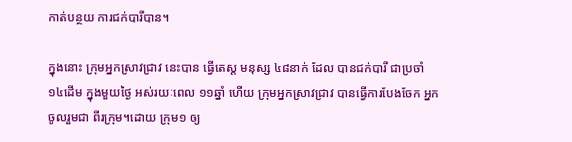កាត់បន្ថយ ការជក់បារីបាន។

ក្នុងនោះ ក្រុមអ្នកស្រាវជ្រាវ នេះបាន ធ្វើតេស្ត មនុស្ស ៤៨នាក់ ដែល បានជក់បារី ជាប្រចាំ ១៤ដើម ក្នុងមួយថ្ងៃ អស់រយៈពេល ១១ឆ្នាំ ហើយ ក្រុមអ្នកស្រាវជ្រាវ បានធ្វើការបែងចែក អ្នកចូលរួមជា ពីរក្រុម។ដោយ ក្រុម១ ឲ្យ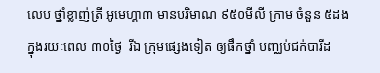លេប ថ្នាំខ្លាញ់ត្រី អូមេហ្គា៣ មានបរិមាណ ៩៥០មីលី ក្រាម ចំនួន ៥ដង ក្នុងរយៈពេល ៣០ថ្ងៃ  រីឯ ក្រុមផ្សេងទៀត ឲ្យផឹកថ្នាំ បញ្ឈប់ជក់បារីដ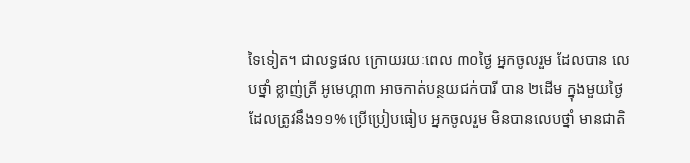ទៃទៀត។ ជាលទ្ធផល ក្រោយរយៈពេល ៣០ថ្ងៃ អ្នកចូលរួម ដែលបាន លេបថ្នាំ ខ្លាញ់ត្រី អូមេហ្គា៣ អាចកាត់បន្ថយជក់បារី បាន ២ដើម ក្នុងមួយថ្ងៃ ដែលត្រូវនឹង១១% ប្រើប្រៀបធៀប អ្នកចូលរួម មិនបានលេបថ្នាំ មានជាតិ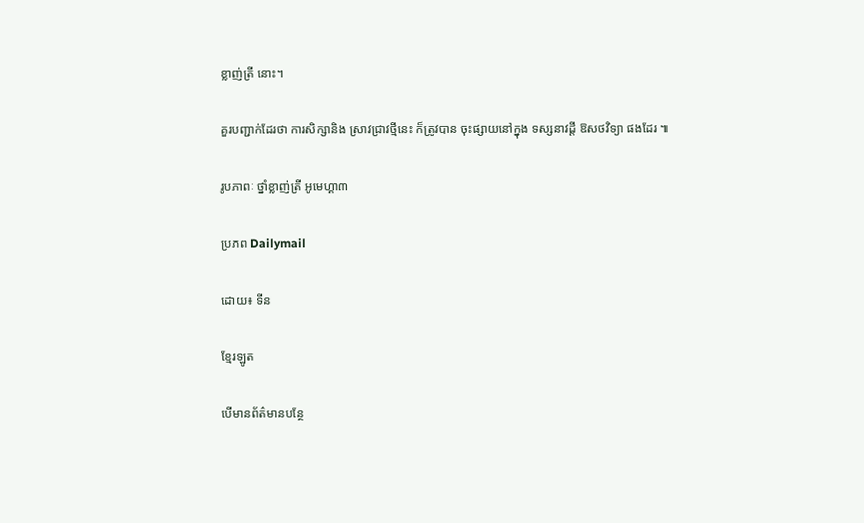ខ្លាញ់ត្រី នោះ។

គួរបញ្ជាក់ដែរថា ការសិក្សានិង ស្រាវជ្រាវថ្មីនេះ ក៏ត្រូវបាន ចុះផ្សាយនៅក្នុង ទស្សនាវដ្តី ឱសថវិទ្យា ផងដែរ ៕

រូបភាពៈ ថ្នាំខ្លាញ់ត្រី អូមេហ្គា៣

ប្រភព Dailymail

ដោយ៖ ទីន

ខ្មែរឡូត

បើមានព័ត៌មានបន្ថែ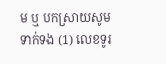ម ឬ បកស្រាយសូមទាក់ទង (1) លេខទូរ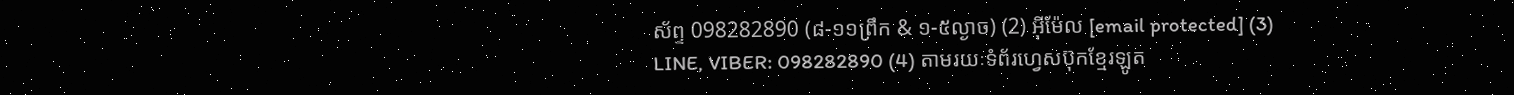ស័ព្ទ 098282890 (៨-១១ព្រឹក & ១-៥ល្ងាច) (2) អ៊ីម៉ែល [email protected] (3) LINE, VIBER: 098282890 (4) តាមរយៈទំព័រហ្វេសប៊ុកខ្មែរឡូត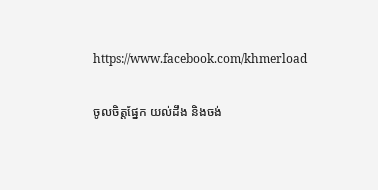https://www.facebook.com/khmerload

ចូលចិត្តផ្នែក យល់ដឹង និងចង់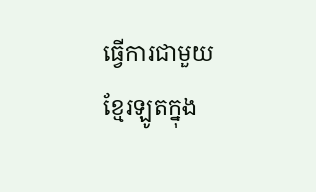ធ្វើការជាមួយខ្មែរឡូតក្នុង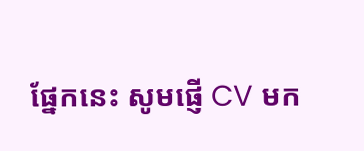ផ្នែកនេះ សូមផ្ញើ CV មក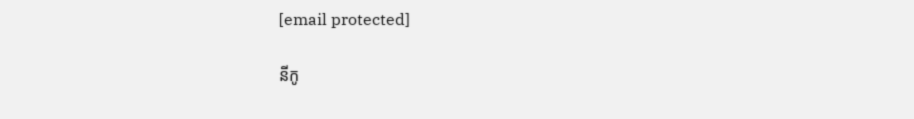[email protected]

នីកូ